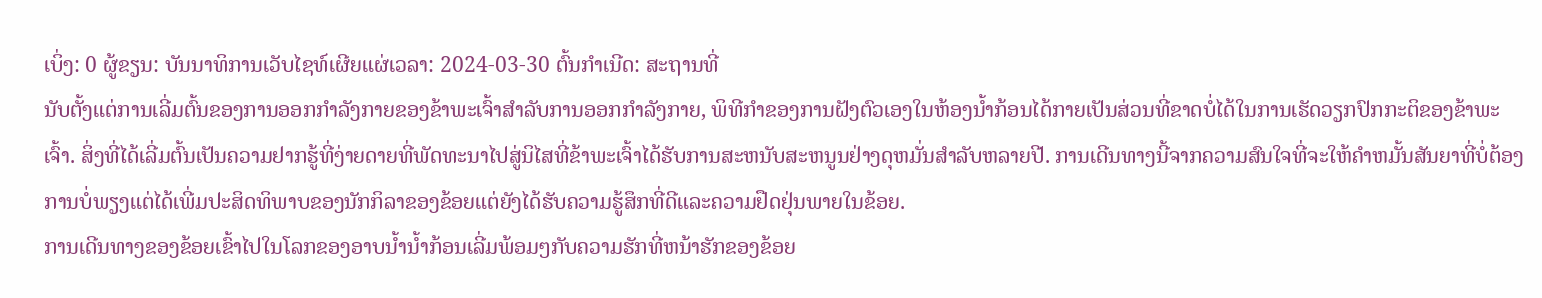ເບິ່ງ: 0 ຜູ້ຂຽນ: ບັນນາທິການເວັບໄຊທ໌ເຜີຍແຜ່ເວລາ: 2024-03-30 ຕົ້ນກໍາເນີດ: ສະຖານທີ່
ນັບຕັ້ງແຕ່ການເລີ່ມຕົ້ນຂອງການອອກກໍາລັງກາຍຂອງຂ້າພະເຈົ້າສໍາລັບການອອກກໍາລັງກາຍ, ພິທີກໍາຂອງການຝັງຕົວເອງໃນຫ້ອງນ້ຳກ້ອນໄດ້ກາຍເປັນສ່ວນທີ່ຂາດບໍ່ໄດ້ໃນການເຮັດວຽກປົກກະຕິຂອງຂ້າພະເຈົ້າ. ສິ່ງທີ່ໄດ້ເລີ່ມຕົ້ນເປັນຄວາມຢາກຮູ້ທີ່ງ່າຍດາຍທີ່ພັດທະນາໄປສູ່ນິໄສທີ່ຂ້າພະເຈົ້າໄດ້ຮັບການສະຫນັບສະຫນູນຢ່າງດຸຫມັ່ນສໍາລັບຫລາຍປີ. ການເດີນທາງນີ້ຈາກຄວາມສົນໃຈທີ່ຈະໃຫ້ຄໍາຫມັ້ນສັນຍາທີ່ບໍ່ຕ້ອງການບໍ່ພຽງແຕ່ໄດ້ເພີ່ມປະສິດທິພາບຂອງນັກກິລາຂອງຂ້ອຍແຕ່ຍັງໄດ້ຮັບຄວາມຮູ້ສຶກທີ່ດີແລະຄວາມຢືດຢຸ່ນພາຍໃນຂ້ອຍ.
ການເດີນທາງຂອງຂ້ອຍເຂົ້າໄປໃນໂລກຂອງອາບນ້ຳນ້ຳກ້ອນເລີ່ມພ້ອມໆກັບຄວາມຮັກທີ່ຫນ້າຮັກຂອງຂ້ອຍ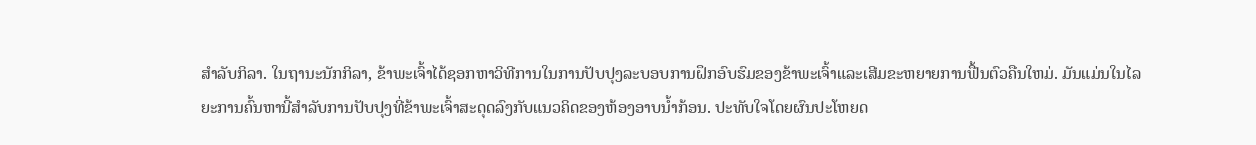ສໍາລັບກິລາ. ໃນຖານະນັກກິລາ, ຂ້າພະເຈົ້າໄດ້ຊອກຫາວິທີການໃນການປັບປຸງລະບອບການຝຶກອົບຮົມຂອງຂ້າພະເຈົ້າແລະເສີມຂະຫຍາຍການຟື້ນຕົວຄືນໃຫມ່. ມັນແມ່ນໃນໄລຍະການຄົ້ນຫານີ້ສໍາລັບການປັບປຸງທີ່ຂ້າພະເຈົ້າສະດຸດລົງກັບແນວຄິດຂອງຫ້ອງອາບນ້ຳກ້ອນ. ປະທັບໃຈໂດຍຜົນປະໂຫຍດ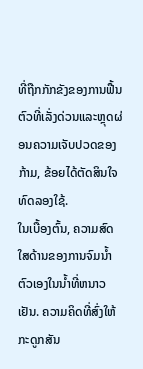ທີ່ຖືກກັກຂັງຂອງການຟື້ນຕົວທີ່ເລັ່ງດ່ວນແລະຫຼຸດຜ່ອນຄວາມເຈັບປວດຂອງກ້າມ, ຂ້ອຍໄດ້ຕັດສິນໃຈທົດລອງໃຊ້.
ໃນເບື້ອງຕົ້ນ, ຄວາມສົດໃສດ້ານຂອງການຈົມນໍ້າຕົວເອງໃນນ້ຳທີ່ຫນາວເຢັນ. ຄວາມຄິດທີ່ສົ່ງໃຫ້ກະດູກສັນ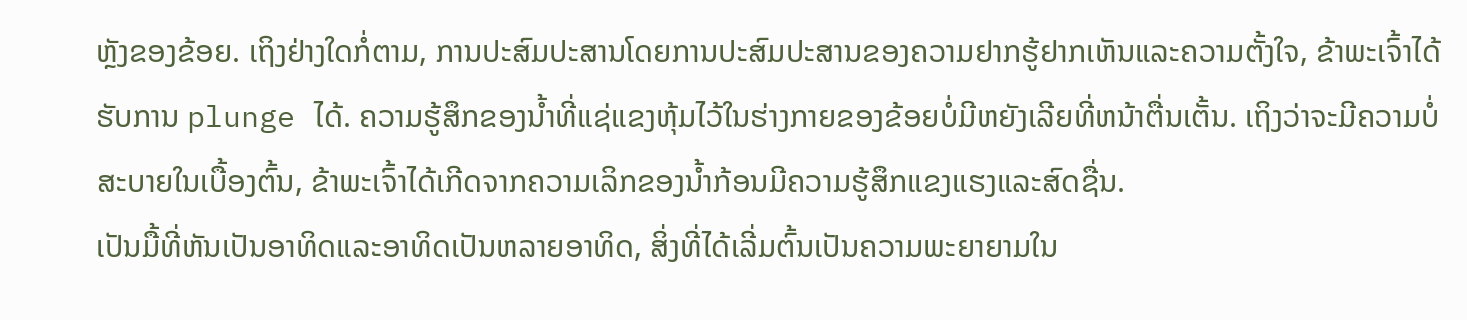ຫຼັງຂອງຂ້ອຍ. ເຖິງຢ່າງໃດກໍ່ຕາມ, ການປະສົມປະສານໂດຍການປະສົມປະສານຂອງຄວາມຢາກຮູ້ຢາກເຫັນແລະຄວາມຕັ້ງໃຈ, ຂ້າພະເຈົ້າໄດ້ຮັບການ plunge ໄດ້. ຄວາມຮູ້ສຶກຂອງນ້ຳທີ່ແຊ່ແຂງຫຸ້ມໄວ້ໃນຮ່າງກາຍຂອງຂ້ອຍບໍ່ມີຫຍັງເລີຍທີ່ຫນ້າຕື່ນເຕັ້ນ. ເຖິງວ່າຈະມີຄວາມບໍ່ສະບາຍໃນເບື້ອງຕົ້ນ, ຂ້າພະເຈົ້າໄດ້ເກີດຈາກຄວາມເລິກຂອງນ້ຳກ້ອນມີຄວາມຮູ້ສຶກແຂງແຮງແລະສົດຊື່ນ.
ເປັນມື້ທີ່ຫັນເປັນອາທິດແລະອາທິດເປັນຫລາຍອາທິດ, ສິ່ງທີ່ໄດ້ເລີ່ມຕົ້ນເປັນຄວາມພະຍາຍາມໃນ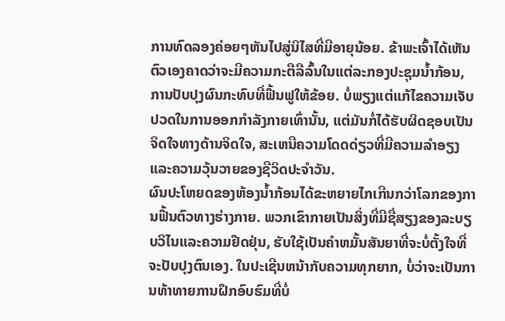ການທົດລອງຄ່ອຍໆຫັນໄປສູ່ນິໄສທີ່ມີອາຍຸນ້ອຍ. ຂ້າພະເຈົ້າໄດ້ເຫັນຕົວເອງຄາດວ່າຈະມີຄວາມກະຕືລືລົ້ນໃນແຕ່ລະກອງປະຊຸມນ້ຳກ້ອນ, ການປັບປຸງຜົນກະທົບທີ່ຟື້ນຟູໃຫ້ຂ້ອຍ. ບໍ່ພຽງແຕ່ແກ້ໄຂຄວາມເຈັບປວດໃນການອອກກໍາລັງກາຍເທົ່ານັ້ນ, ແຕ່ມັນກໍ່ໄດ້ຮັບຜິດຊອບເປັນຈິດໃຈທາງດ້ານຈິດໃຈ, ສະເຫນີຄວາມໂດດດ່ຽວທີ່ມີຄວາມລໍາອຽງແລະຄວາມວຸ້ນວາຍຂອງຊີວິດປະຈໍາວັນ.
ຜົນປະໂຫຍດຂອງຫ້ອງນ້ຳກ້ອນໄດ້ຂະຫຍາຍໄກເກີນກວ່າໂລກຂອງການຟື້ນຕົວທາງຮ່າງກາຍ. ພວກເຂົາກາຍເປັນສິ່ງທີ່ມີຊື່ສຽງຂອງລະບຽບວິໄນແລະຄວາມຢືດຢຸ່ນ, ຮັບໃຊ້ເປັນຄໍາຫມັ້ນສັນຍາທີ່ຈະບໍ່ຕັ້ງໃຈທີ່ຈະປັບປຸງຕົນເອງ. ໃນປະເຊີນຫນ້າກັບຄວາມທຸກຍາກ, ບໍ່ວ່າຈະເປັນການທ້າທາຍການຝຶກອົບຮົມທີ່ບໍ່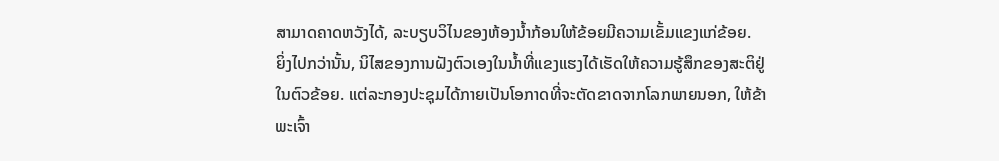ສາມາດຄາດຫວັງໄດ້, ລະບຽບວິໄນຂອງຫ້ອງນ້ຳກ້ອນໃຫ້ຂ້ອຍມີຄວາມເຂັ້ມແຂງແກ່ຂ້ອຍ.
ຍິ່ງໄປກວ່ານັ້ນ, ນິໄສຂອງການຝັງຕົວເອງໃນນ້ຳທີ່ແຂງແຮງໄດ້ເຮັດໃຫ້ຄວາມຮູ້ສຶກຂອງສະຕິຢູ່ໃນຕົວຂ້ອຍ. ແຕ່ລະກອງປະຊຸມໄດ້ກາຍເປັນໂອກາດທີ່ຈະຕັດຂາດຈາກໂລກພາຍນອກ, ໃຫ້ຂ້າພະເຈົ້າ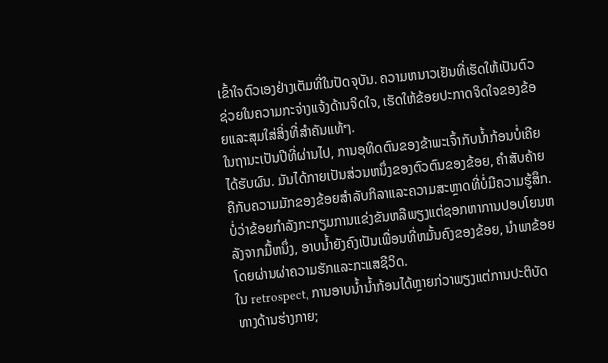ເຂົ້າໃຈຕົວເອງຢ່າງເຕັມທີ່ໃນປັດຈຸບັນ. ຄວາມຫນາວເຢັນທີ່ເຮັດໃຫ້ເປັນຕົວຊ່ວຍໃນຄວາມກະຈ່າງແຈ້ງດ້ານຈິດໃຈ, ເຮັດໃຫ້ຂ້ອຍປະກາດຈິດໃຈຂອງຂ້ອຍແລະສຸມໃສ່ສິ່ງທີ່ສໍາຄັນແທ້ໆ.
ໃນຖານະເປັນປີທີ່ຜ່ານໄປ, ການອຸທິດຕົນຂອງຂ້າພະເຈົ້າກັບນ້ຳກ້ອນບໍ່ເຄີຍໄດ້ຮັບຜົນ. ມັນໄດ້ກາຍເປັນສ່ວນຫນຶ່ງຂອງຕົວຕົນຂອງຂ້ອຍ, ຄໍາສັບຄ້າຍຄືກັບຄວາມມັກຂອງຂ້ອຍສໍາລັບກິລາແລະຄວາມສະຫຼາດທີ່ບໍ່ມີຄວາມຮູ້ສຶກ. ບໍ່ວ່າຂ້ອຍກໍາລັງກະກຽມການແຂ່ງຂັນຫລືພຽງແຕ່ຊອກຫາການປອບໂຍນຫລັງຈາກມື້ຫນຶ່ງ, ອາບນ້ຳຍັງຄົງເປັນເພື່ອນທີ່ຫມັ້ນຄົງຂອງຂ້ອຍ, ນໍາພາຂ້ອຍໂດຍຜ່ານຜ່າຄວາມຮັກແລະກະແສຊີວິດ.
ໃນ retrospect, ການອາບນ້ຳນ້ຳກ້ອນໄດ້ຫຼາຍກ່ວາພຽງແຕ່ການປະຕິບັດທາງດ້ານຮ່າງກາຍ;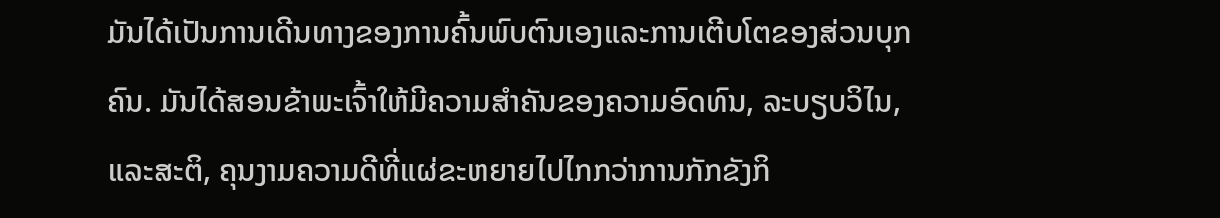ມັນໄດ້ເປັນການເດີນທາງຂອງການຄົ້ນພົບຕົນເອງແລະການເຕີບໂຕຂອງສ່ວນບຸກຄົນ. ມັນໄດ້ສອນຂ້າພະເຈົ້າໃຫ້ມີຄວາມສໍາຄັນຂອງຄວາມອົດທົນ, ລະບຽບວິໄນ, ແລະສະຕິ, ຄຸນງາມຄວາມດີທີ່ແຜ່ຂະຫຍາຍໄປໄກກວ່າການກັກຂັງກິ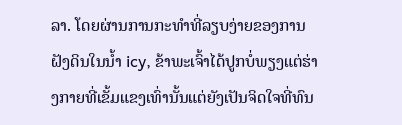ລາ. ໂດຍຜ່ານການກະທໍາທີ່ລຽບງ່າຍຂອງການຝັງດິນໃນນ້ຳ icy, ຂ້າພະເຈົ້າໄດ້ປູກບໍ່ພຽງແຕ່ຮ່າງກາຍທີ່ເຂັ້ມແຂງເທົ່ານັ້ນແຕ່ຍັງເປັນຈິດໃຈທີ່ທົນ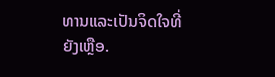ທານແລະເປັນຈິດໃຈທີ່ຍັງເຫຼືອ.